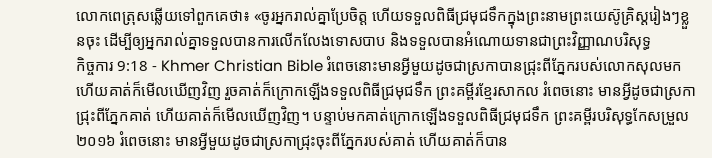លោកពេត្រុសឆ្លើយទៅពួកគេថា៖ «ចូរអ្នករាល់គ្នាប្រែចិត្ដ ហើយទទួលពិធីជ្រមុជទឹកក្នុងព្រះនាមព្រះយេស៊ូគ្រិស្ដរៀងៗខ្លួនចុះ ដើម្បីឲ្យអ្នករាល់គ្នាទទួលបានការលើកលែងទោសបាប និងទទួលបានអំណោយទានជាព្រះវិញ្ញាណបរិសុទ្ធ
កិច្ចការ 9:18 - Khmer Christian Bible រំពេចនោះមានអ្វីមួយដូចជាស្រកាបានជ្រុះពីភ្នែករបស់លោកសុលមក ហើយគាត់ក៏មើលឃើញវិញ រួចគាត់ក៏ក្រោកឡើងទទួលពិធីជ្រមុជទឹក ព្រះគម្ពីរខ្មែរសាកល រំពេចនោះ មានអ្វីដូចជាស្រកាជ្រុះពីភ្នែកគាត់ ហើយគាត់ក៏មើលឃើញវិញ។ បន្ទាប់មកគាត់ក្រោកឡើងទទួលពិធីជ្រមុជទឹក ព្រះគម្ពីរបរិសុទ្ធកែសម្រួល ២០១៦ រំពេចនោះ មានអ្វីមួយដូចជាស្រកាជ្រុះចុះពីភ្នែករបស់គាត់ ហើយគាត់ក៏បាន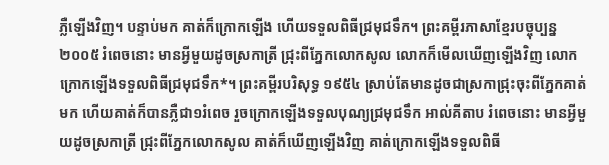ភ្លឺឡើងវិញ។ បន្ទាប់មក គាត់ក៏ក្រោកឡើង ហើយទទួលពិធីជ្រមុជទឹក។ ព្រះគម្ពីរភាសាខ្មែរបច្ចុប្បន្ន ២០០៥ រំពេចនោះ មានអ្វីមួយដូចស្រកាត្រី ជ្រុះពីភ្នែកលោកសូល លោកក៏មើលឃើញឡើងវិញ លោកក្រោកឡើងទទួលពិធីជ្រមុជទឹក*។ ព្រះគម្ពីរបរិសុទ្ធ ១៩៥៤ ស្រាប់តែមានដូចជាស្រកាជ្រុះចុះពីភ្នែកគាត់មក ហើយគាត់ក៏បានភ្លឺជា១រំពេច រួចក្រោកឡើងទទួលបុណ្យជ្រមុជទឹក អាល់គីតាប រំពេចនោះ មានអ្វីមួយដូចស្រកាត្រី ជ្រុះពីភ្នែកលោកសូល គាត់ក៏ឃើញឡើងវិញ គាត់ក្រោកឡើងទទួលពិធី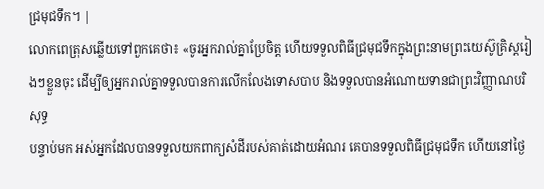ជ្រមុជទឹក។ |
លោកពេត្រុសឆ្លើយទៅពួកគេថា៖ «ចូរអ្នករាល់គ្នាប្រែចិត្ដ ហើយទទួលពិធីជ្រមុជទឹកក្នុងព្រះនាមព្រះយេស៊ូគ្រិស្ដរៀងៗខ្លួនចុះ ដើម្បីឲ្យអ្នករាល់គ្នាទទួលបានការលើកលែងទោសបាប និងទទួលបានអំណោយទានជាព្រះវិញ្ញាណបរិសុទ្ធ
បន្ទាប់មក អស់អ្នកដែលបានទទួលយកពាក្យសំដីរបស់គាត់ដោយអំណរ គេបានទទួលពិធីជ្រមុជទឹក ហើយនៅថ្ងៃ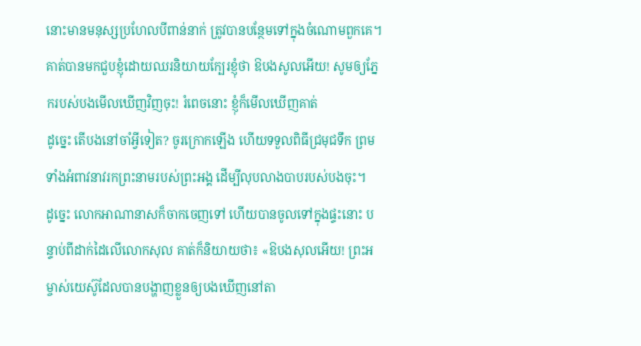នោះមានមនុស្សប្រហែលបីពាន់នាក់ ត្រូវបានបន្ថែមទៅក្នុងចំណោមពួកគេ។
គាត់បានមកជួបខ្ញុំដោយឈរនិយាយក្បែរខ្ញុំថា ឱបងសូលអើយ! សូមឲ្យភ្នែករបស់បងមើលឃើញវិញចុះ! រំពេចនោះ ខ្ញុំក៏មើលឃើញគាត់
ដូច្នេះ តើបងនៅចាំអ្វីទៀត? ចូរក្រោកឡើង ហើយទទួលពិធីជ្រមុជទឹក ព្រមទាំងអំពាវនាវរកព្រះនាមរបស់ព្រះអង្គ ដើម្បីលុបលាងបាបរបស់បងចុះ។
ដូច្នេះ លោកអាណានាសក៏ចាកចេញទៅ ហើយបានចូលទៅក្នុងផ្ទះនោះ បន្ទាប់ពីដាក់ដៃលើលោកសុល គាត់ក៏និយាយថា៖ «ឱបងសុលអើយ! ព្រះអម្ចាស់យេស៊ូដែលបានបង្ហាញខ្លួនឲ្យបងឃើញនៅតា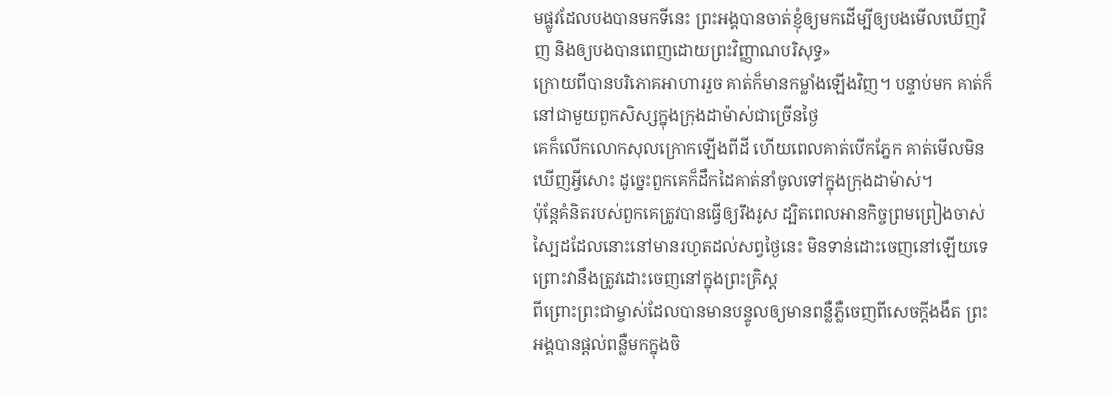មផ្លូវដែលបងបានមកទីនេះ ព្រះអង្គបានចាត់ខ្ញុំឲ្យមកដើម្បីឲ្យបងមើលឃើញវិញ និងឲ្យបងបានពេញដោយព្រះវិញ្ញាណបរិសុទ្ធ»
ក្រោយពីបានបរិភោគអាហាររួច គាត់ក៏មានកម្លាំងឡើងវិញ។ បន្ទាប់មក គាត់ក៏នៅជាមួយពួកសិស្សក្នុងក្រុងដាម៉ាស់ជាច្រើនថ្ងៃ
គេក៏លើកលោកសុលក្រោកឡើងពីដី ហើយពេលគាត់បើកភ្នែក គាត់មើលមិនឃើញអ្វីសោះ ដូច្នេះពួកគេក៏ដឹកដៃគាត់នាំចូលទៅក្នុងក្រុងដាម៉ាស់។
ប៉ុន្ដែគំនិតរបស់ពួកគេត្រូវបានធ្វើឲ្យរឹងរូស ដ្បិតពេលអានកិច្ចព្រមព្រៀងចាស់ ស្បៃដដែលនោះនៅមានរហូតដល់សព្វថ្ងៃនេះ មិនទាន់ដោះចេញនៅឡើយទេ ព្រោះវានឹងត្រូវដោះចេញនៅក្នុងព្រះគ្រិស្ដ
ពីព្រោះព្រះជាម្ចាស់ដែលបានមានបន្ទូលឲ្យមានពន្លឺភ្លឺចេញពីសេចក្ដីងងឹត ព្រះអង្គបានផ្ដល់ពន្លឺមកក្នុងចិ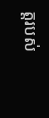ត្ដរបស់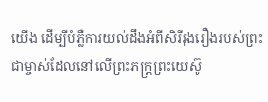យើង ដើម្បីបំភ្លឺការយល់ដឹងអំពីសិរីរុងរឿងរបស់ព្រះជាម្ចាស់ដែលនៅលើព្រះភក្រ្ដព្រះយេស៊ូ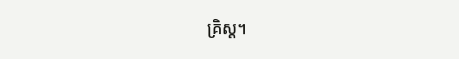គ្រិស្ដ។